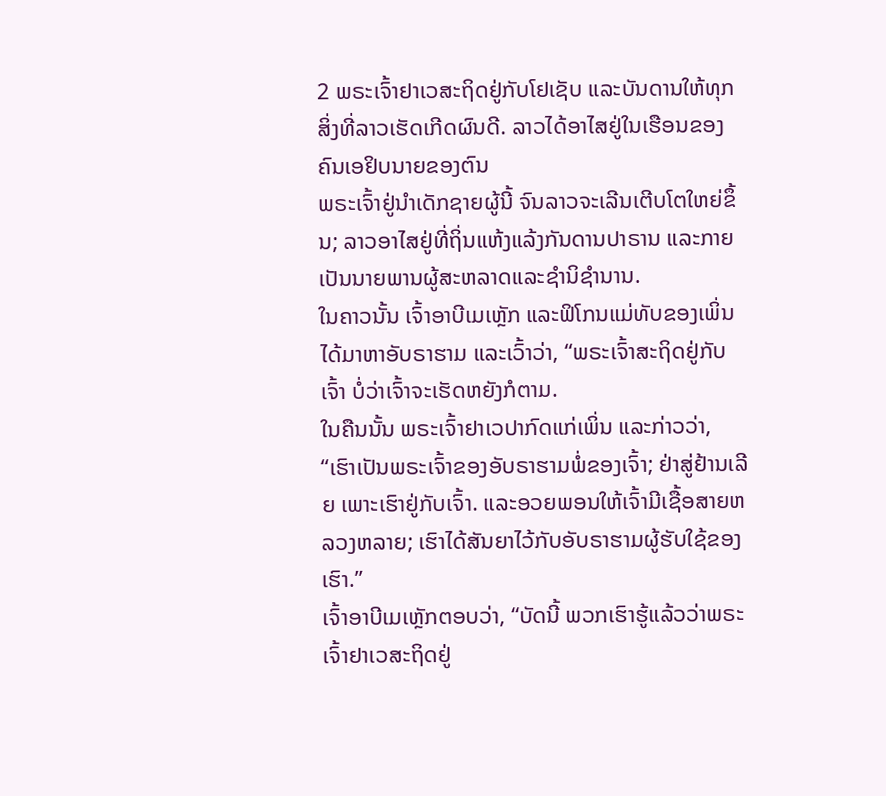2 ພຣະເຈົ້າຢາເວສະຖິດຢູ່ກັບໂຢເຊັບ ແລະບັນດານໃຫ້ທຸກສິ່ງທີ່ລາວເຮັດເກີດຜົນດີ. ລາວໄດ້ອາໄສຢູ່ໃນເຮືອນຂອງຄົນເອຢິບນາຍຂອງຕົນ
ພຣະເຈົ້າຢູ່ນຳເດັກຊາຍຜູ້ນີ້ ຈົນລາວຈະເລີນເຕີບໂຕໃຫຍ່ຂຶ້ນ; ລາວອາໄສຢູ່ທີ່ຖິ່ນແຫ້ງແລ້ງກັນດານປາຣານ ແລະກາຍເປັນນາຍພານຜູ້ສະຫລາດແລະຊຳນິຊຳນານ.
ໃນຄາວນັ້ນ ເຈົ້າອາບີເມເຫຼັກ ແລະຟິໂກນແມ່ທັບຂອງເພິ່ນໄດ້ມາຫາອັບຣາຮາມ ແລະເວົ້າວ່າ, “ພຣະເຈົ້າສະຖິດຢູ່ກັບເຈົ້າ ບໍ່ວ່າເຈົ້າຈະເຮັດຫຍັງກໍຕາມ.
ໃນຄືນນັ້ນ ພຣະເຈົ້າຢາເວປາກົດແກ່ເພິ່ນ ແລະກ່າວວ່າ, “ເຮົາເປັນພຣະເຈົ້າຂອງອັບຣາຮາມພໍ່ຂອງເຈົ້າ; ຢ່າສູ່ຢ້ານເລີຍ ເພາະເຮົາຢູ່ກັບເຈົ້າ. ແລະອວຍພອນໃຫ້ເຈົ້າມີເຊື້ອສາຍຫລວງຫລາຍ; ເຮົາໄດ້ສັນຍາໄວ້ກັບອັບຣາຮາມຜູ້ຮັບໃຊ້ຂອງເຮົາ.”
ເຈົ້າອາບີເມເຫຼັກຕອບວ່າ, “ບັດນີ້ ພວກເຮົາຮູ້ແລ້ວວ່າພຣະເຈົ້າຢາເວສະຖິດຢູ່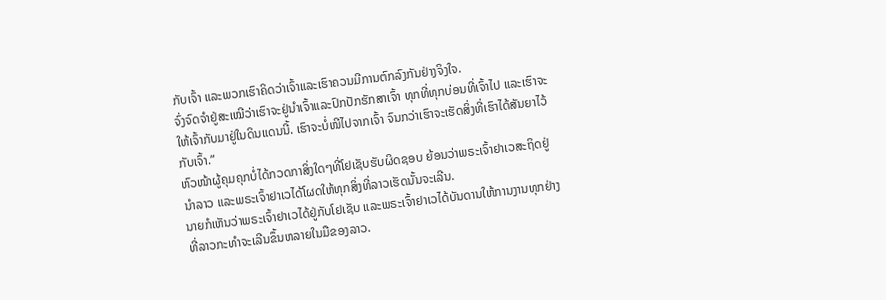ກັບເຈົ້າ ແລະພວກເຮົາຄິດວ່າເຈົ້າແລະເຮົາຄວນມີການຕົກລົງກັນຢ່າງຈິງໃຈ.
ຈົ່ງຈົດຈຳຢູ່ສະເໝີວ່າເຮົາຈະຢູ່ນຳເຈົ້າແລະປົກປັກຮັກສາເຈົ້າ ທຸກທີ່ທຸກບ່ອນທີ່ເຈົ້າໄປ ແລະເຮົາຈະໃຫ້ເຈົ້າກັບມາຢູ່ໃນດິນແດນນີ້. ເຮົາຈະບໍ່ໜີໄປຈາກເຈົ້າ ຈົນກວ່າເຮົາຈະເຮັດສິ່ງທີ່ເຮົາໄດ້ສັນຍາໄວ້ກັບເຈົ້າ.”
ຫົວໜ້າຜູ້ຄຸມຄຸກບໍ່ໄດ້ກວດກາສິ່ງໃດໆທີ່ໂຢເຊັບຮັບຜິດຊອບ ຍ້ອນວ່າພຣະເຈົ້າຢາເວສະຖິດຢູ່ນຳລາວ ແລະພຣະເຈົ້າຢາເວໄດ້ໂຜດໃຫ້ທຸກສິ່ງທີ່ລາວເຮັດນັ້ນຈະເລີນ.
ນາຍກໍເຫັນວ່າພຣະເຈົ້າຢາເວໄດ້ຢູ່ກັບໂຢເຊັບ ແລະພຣະເຈົ້າຢາເວໄດ້ບັນດານໃຫ້ການງານທຸກຢ່າງທີ່ລາວກະທຳຈະເລີນຂຶ້ນຫລາຍໃນມືຂອງລາວ.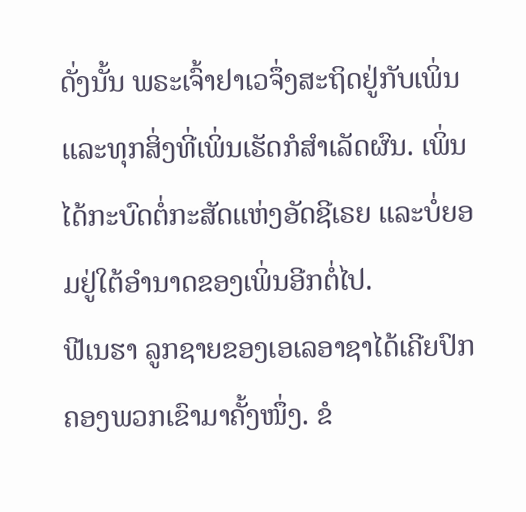ດັ່ງນັ້ນ ພຣະເຈົ້າຢາເວຈຶ່ງສະຖິດຢູ່ກັບເພິ່ນ ແລະທຸກສິ່ງທີ່ເພິ່ນເຮັດກໍສຳເລັດຜົນ. ເພິ່ນໄດ້ກະບົດຕໍ່ກະສັດແຫ່ງອັດຊີເຣຍ ແລະບໍ່ຍອມຢູ່ໃຕ້ອຳນາດຂອງເພິ່ນອີກຕໍ່ໄປ.
ຟີເນຮາ ລູກຊາຍຂອງເອເລອາຊາໄດ້ເຄີຍປົກຄອງພວກເຂົາມາຄັ້ງໜຶ່ງ. ຂໍ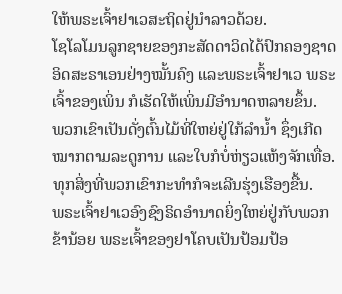ໃຫ້ພຣະເຈົ້າຢາເວສະຖິດຢູ່ນຳລາວດ້ວຍ.
ໂຊໂລໂມນລູກຊາຍຂອງກະສັດດາວິດໄດ້ປົກຄອງຊາດອິດສະຣາເອນຢ່າງໝັ້ນຄົງ ແລະພຣະເຈົ້າຢາເວ ພຣະເຈົ້າຂອງເພິ່ນ ກໍເຮັດໃຫ້ເພິ່ນມີອຳນາດຫລາຍຂຶ້ນ.
ພວກເຂົາເປັນດັ່ງຕົ້ນໄມ້ທີ່ໃຫຍ່ຢູ່ໃກ້ລຳນໍ້າ ຊຶ່ງເກີດໝາກຕາມລະດູການ ແລະໃບກໍບໍ່ຫ່ຽວແຫ້ງຈັກເທື່ອ. ທຸກສິ່ງທີ່ພວກເຂົາກະທຳກໍຈະເລີນຮຸ່ງເຮືອງຂື້ນ.
ພຣະເຈົ້າຢາເວອົງຊົງຣິດອຳນາດຍິ່ງໃຫຍ່ຢູ່ກັບພວກຂ້ານ້ອຍ ພຣະເຈົ້າຂອງຢາໂຄບເປັນປ້ອມປ້ອ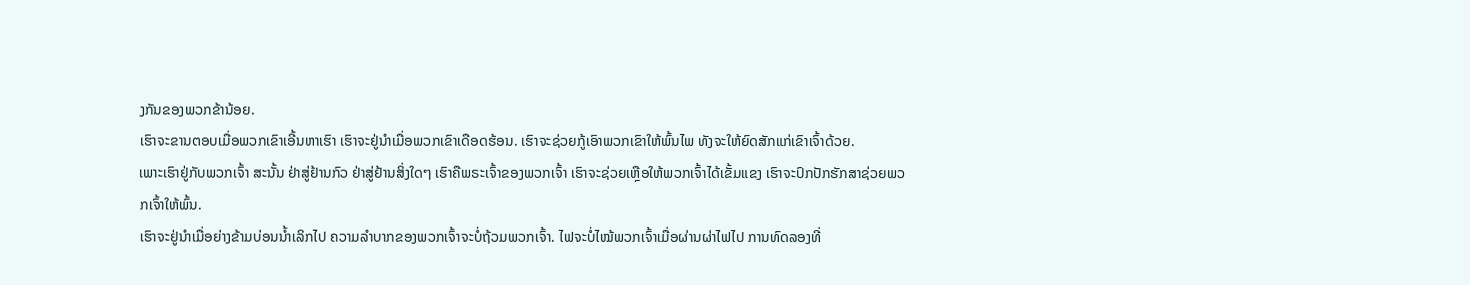ງກັນຂອງພວກຂ້ານ້ອຍ.
ເຮົາຈະຂານຕອບເມື່ອພວກເຂົາເອີ້ນຫາເຮົາ ເຮົາຈະຢູ່ນຳເມື່ອພວກເຂົາເດືອດຮ້ອນ. ເຮົາຈະຊ່ວຍກູ້ເອົາພວກເຂົາໃຫ້ພົ້ນໄພ ທັງຈະໃຫ້ຍົດສັກແກ່ເຂົາເຈົ້າດ້ວຍ.
ເພາະເຮົາຢູ່ກັບພວກເຈົ້າ ສະນັ້ນ ຢ່າສູ່ຢ້ານກົວ ຢ່າສູ່ຢ້ານສິ່ງໃດໆ ເຮົາຄືພຣະເຈົ້າຂອງພວກເຈົ້າ ເຮົາຈະຊ່ວຍເຫຼືອໃຫ້ພວກເຈົ້າໄດ້ເຂັ້ມແຂງ ເຮົາຈະປົກປັກຮັກສາຊ່ວຍພວກເຈົ້າໃຫ້ພົ້ນ.
ເຮົາຈະຢູ່ນຳເມື່ອຍ່າງຂ້າມບ່ອນນໍ້າເລິກໄປ ຄວາມລຳບາກຂອງພວກເຈົ້າຈະບໍ່ຖ້ວມພວກເຈົ້າ. ໄຟຈະບໍ່ໄໝ້ພວກເຈົ້າເມື່ອຜ່ານຜ່າໄຟໄປ ການທົດລອງທີ່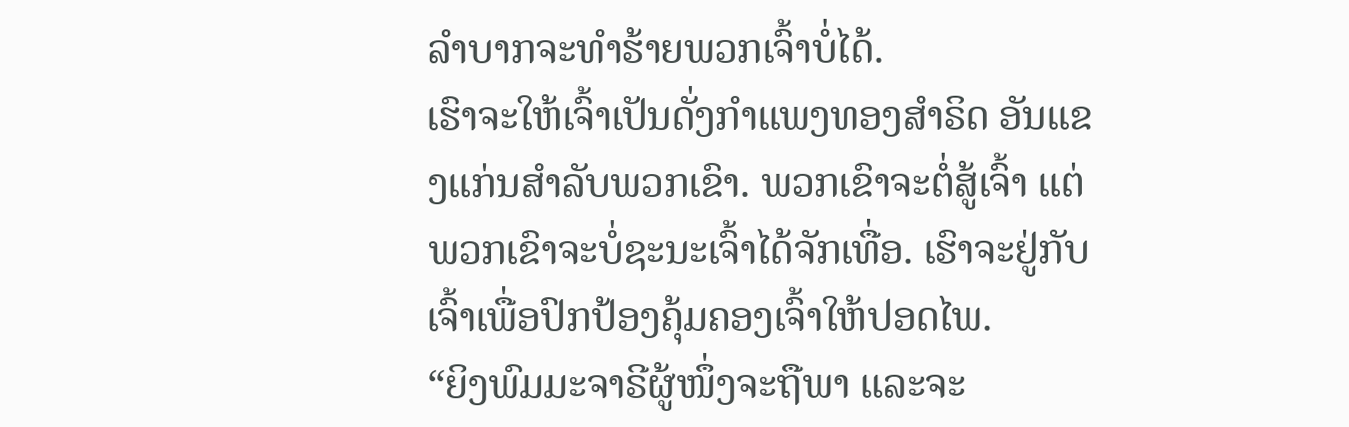ລຳບາກຈະທຳຮ້າຍພວກເຈົ້າບໍ່ໄດ້.
ເຮົາຈະໃຫ້ເຈົ້າເປັນດັ່ງກຳແພງທອງສຳຣິດ ອັນແຂງແກ່ນສຳລັບພວກເຂົາ. ພວກເຂົາຈະຕໍ່ສູ້ເຈົ້າ ແຕ່ພວກເຂົາຈະບໍ່ຊະນະເຈົ້າໄດ້ຈັກເທື່ອ. ເຮົາຈະຢູ່ກັບເຈົ້າເພື່ອປົກປ້ອງຄຸ້ມຄອງເຈົ້າໃຫ້ປອດໄພ.
“ຍິງພົມມະຈາຣີຜູ້ໜຶ່ງຈະຖືພາ ແລະຈະ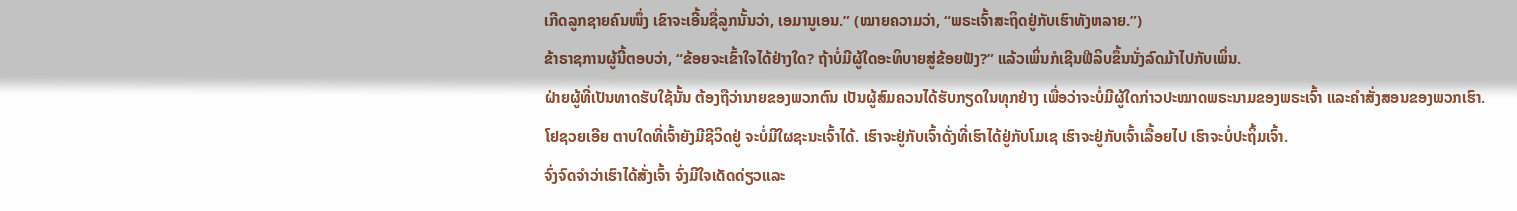ເກີດລູກຊາຍຄົນໜຶ່ງ ເຂົາຈະເອີ້ນຊື່ລູກນັ້ນວ່າ, ເອມານູເອນ.” (ໝາຍຄວາມວ່າ, “ພຣະເຈົ້າສະຖິດຢູ່ກັບເຮົາທັງຫລາຍ.”)
ຂ້າຣາຊການຜູ້ນີ້ຕອບວ່າ, “ຂ້ອຍຈະເຂົ້າໃຈໄດ້ຢ່າງໃດ? ຖ້າບໍ່ມີຜູ້ໃດອະທິບາຍສູ່ຂ້ອຍຟັງ?” ແລ້ວເພິ່ນກໍເຊີນຟີລິບຂຶ້ນນັ່ງລົດມ້າໄປກັບເພິ່ນ.
ຝ່າຍຜູ້ທີ່ເປັນທາດຮັບໃຊ້ນັ້ນ ຕ້ອງຖືວ່ານາຍຂອງພວກຕົນ ເປັນຜູ້ສົມຄວນໄດ້ຮັບກຽດໃນທຸກຢ່າງ ເພື່ອວ່າຈະບໍ່ມີຜູ້ໃດກ່າວປະໝາດພຣະນາມຂອງພຣະເຈົ້າ ແລະຄຳສັ່ງສອນຂອງພວກເຮົາ.
ໂຢຊວຍເອີຍ ຕາບໃດທີ່ເຈົ້າຍັງມີຊີວິດຢູ່ ຈະບໍ່ມີໃຜຊະນະເຈົ້າໄດ້. ເຮົາຈະຢູ່ກັບເຈົ້າດັ່ງທີ່ເຮົາໄດ້ຢູ່ກັບໂມເຊ ເຮົາຈະຢູ່ກັບເຈົ້າເລື້ອຍໄປ ເຮົາຈະບໍ່ປະຖິ້ມເຈົ້າ.
ຈົ່ງຈົດຈຳວ່າເຮົາໄດ້ສັ່ງເຈົ້າ ຈົ່ງມີໃຈເດັດດ່ຽວແລະ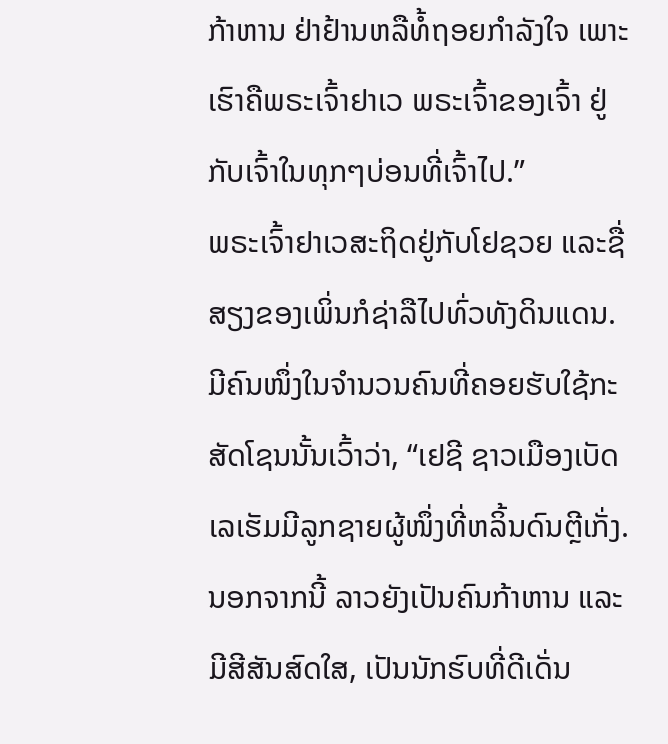ກ້າຫານ ຢ່າຢ້ານຫລືທໍ້ຖອຍກຳລັງໃຈ ເພາະເຮົາຄືພຣະເຈົ້າຢາເວ ພຣະເຈົ້າຂອງເຈົ້າ ຢູ່ກັບເຈົ້າໃນທຸກໆບ່ອນທີ່ເຈົ້າໄປ.”
ພຣະເຈົ້າຢາເວສະຖິດຢູ່ກັບໂຢຊວຍ ແລະຊື່ສຽງຂອງເພິ່ນກໍຊ່າລືໄປທົ່ວທັງດິນແດນ.
ມີຄົນໜຶ່ງໃນຈຳນວນຄົນທີ່ຄອຍຮັບໃຊ້ກະສັດໂຊນນັ້ນເວົ້າວ່າ, “ເຢຊີ ຊາວເມືອງເບັດເລເຮັມມີລູກຊາຍຜູ້ໜຶ່ງທີ່ຫລິ້ນດົນຕຼີເກັ່ງ. ນອກຈາກນີ້ ລາວຍັງເປັນຄົນກ້າຫານ ແລະມີສີສັນສົດໃສ, ເປັນນັກຮົບທີ່ດີເດັ່ນ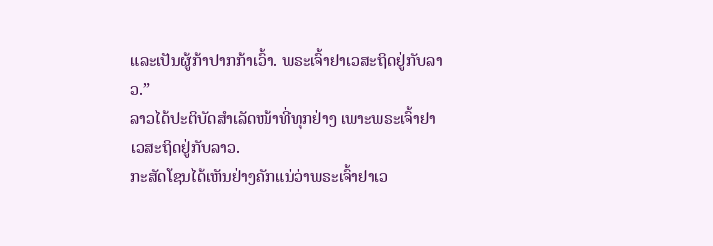ແລະເປັນຜູ້ກ້າປາກກ້າເວົ້າ. ພຣະເຈົ້າຢາເວສະຖິດຢູ່ກັບລາວ.”
ລາວໄດ້ປະຕິບັດສຳເລັດໜ້າທີ່ທຸກຢ່າງ ເພາະພຣະເຈົ້າຢາເວສະຖິດຢູ່ກັບລາວ.
ກະສັດໂຊນໄດ້ເຫັນຢ່າງຄັກແນ່ວ່າພຣະເຈົ້າຢາເວ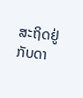ສະຖິດຢູ່ກັບດາ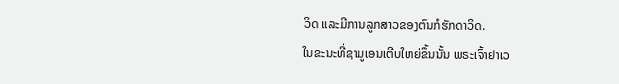ວິດ ແລະມີການລູກສາວຂອງຕົນກໍຮັກດາວິດ.
ໃນຂະນະທີ່ຊາມູເອນເຕີບໃຫຍ່ຂຶ້ນນັ້ນ ພຣະເຈົ້າຢາເວ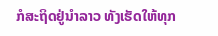ກໍສະຖິດຢູ່ນຳລາວ ທັງເຮັດໃຫ້ທຸກ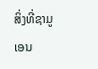ສິ່ງທີ່ຊາມູເອນ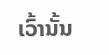ເວົ້ານັ້ນ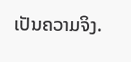ເປັນຄວາມຈິງ.